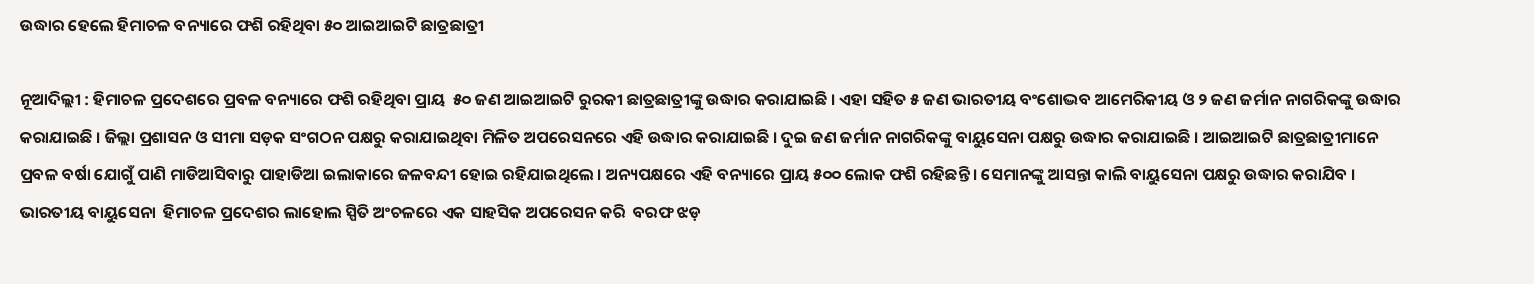ଉଦ୍ଧାର ହେଲେ ହିମାଚଳ ବନ୍ୟାରେ ଫଶି ରହିଥିବା ୫୦ ଆଇଆଇଟି ଛାତ୍ରଛାତ୍ରୀ

ନୂଆଦିଲ୍ଲୀ : ହିମାଚଳ ପ୍ରଦେଶରେ ପ୍ରବଳ ବନ୍ୟାରେ ଫଶି ରହିଥିବା ପ୍ରାୟ  ୫୦ ଜଣ ଆଇଆଇଟି ରୁରକୀ ଛାତ୍ରଛାତ୍ରୀଙ୍କୁ ଉଦ୍ଧାର କରାଯାଇଛି । ଏହା ସହିତ ୫ ଜଣ ଭାରତୀୟ ବଂଶୋଦ୍ଭବ ଆମେରିକୀୟ ଓ ୨ ଜଣ ଜର୍ମାନ ନାଗରିକଙ୍କୁ ଉଦ୍ଧାର କରାଯାଇଛି । ଜିଲ୍ଲା ପ୍ରଶାସନ ଓ ସୀମା ସଡ଼କ ସଂଗଠନ ପକ୍ଷରୁ କରାଯାଇଥିବା ମିଳିତ ଅପରେସନରେ ଏହି ଉଦ୍ଧାର କରାଯାଇଛି । ଦୁଇ ଜଣ ଜର୍ମାନ ନାଗରିକଙ୍କୁ ବାୟୁସେନା ପକ୍ଷରୁ ଉଦ୍ଧାର କରାଯାଇଛି । ଆଇଆଇଟି ଛାତ୍ରଛାତ୍ରୀମାନେ ପ୍ରବଳ ବର୍ଷା ଯୋଗୁଁ ପାଣି ମାଡିଆସିବାରୁ ପାହାଡିଆ ଇଲାକାରେ ଜଳବନ୍ଦୀ ହୋଇ ରହିଯାଇଥିଲେ । ଅନ୍ୟପକ୍ଷରେ ଏହି ବନ୍ୟାରେ ପ୍ରାୟ ୫୦୦ ଲୋକ ଫଶି ରହିଛନ୍ତି । ସେମାନଙ୍କୁ ଆସନ୍ତା କାଲି ବାୟୁସେନା ପକ୍ଷରୁ ଉଦ୍ଧାର କରାଯିବ । ଭାରତୀୟ ବାୟୁସେନା  ହିମାଚଳ ପ୍ରଦେଶର ଲାହୋଲ ସ୍ପିତି ଅଂଚଳରେ ଏକ ସାହସିକ ଅପରେସନ କରି  ବରଫ ଝଡ଼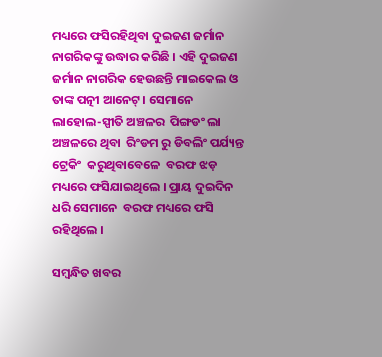ମଧ୍ୟରେ ଫସିରହିଥିବା ଦୁଇଜଣ ଜର୍ମାନ ନାଗରିକଙ୍କୁ ଉଦ୍ଧାର କରିଛି । ଏହି ଦୁଇଜଣ ଜର୍ମାନ ନାଗରିକ ହେଉଛନ୍ତି ମାଇକେଲ ଓ ତାଙ୍କ ପତ୍ନୀ ଆନେଟ୍‌ । ସେମାନେ ଲାହୋଲ-ସ୍ପୀତି ଅଞ୍ଚଳର  ପିଙ୍ଗଡଂ ଲା ଅଞ୍ଚଳରେ ଥିବା  ରିଂଡମ ରୁ ଡିବଲିଂ ପର୍ଯ୍ୟନ୍ତ ଟ୍ରେକିଂ  କରୁଥିବାବେଳେ  ବରଫ ଝଡ଼ ମଧ୍ୟରେ ଫସିଯାଇଥିଲେ । ପ୍ରାୟ ଦୁଇଦିନ ଧରି ସେମାନେ  ବରଫ ମଧ୍ୟରେ ଫସି ରହିଥିଲେ ।

ସମ୍ବନ୍ଧିତ ଖବର